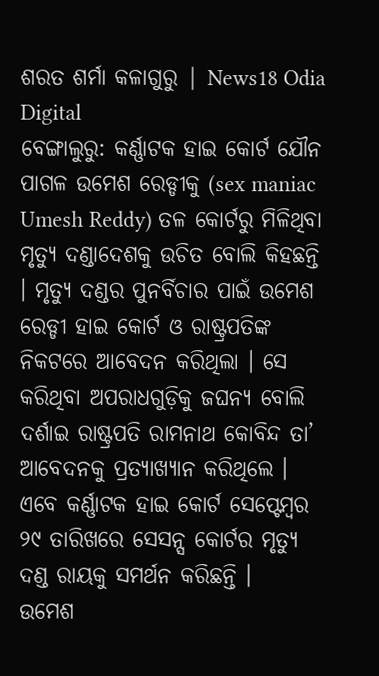ଶରତ ଶର୍ମା କଳାଗୁରୁ | News18 Odia Digital
ବେଙ୍ଗାଲୁରୁ: କର୍ଣ୍ଣାଟକ ହାଇ କୋର୍ଟ ଯୌନ ପାଗଳ ଉମେଶ ରେଡ୍ଡୀକୁ (sex maniac Umesh Reddy) ତଳ କୋର୍ଟରୁ ମିଳିଥିବା ମୃତ୍ୟୁ ଦଣ୍ଡାଦେଶକୁ ଉଚିତ ବୋଲି କିହଛନ୍ତି । ମୃତ୍ୟୁ ଦଣ୍ଡର ପୁନର୍ବିଚାର ପାଇଁ ଉମେଶ ରେଡ୍ଡୀ ହାଇ କୋର୍ଟ ଓ ରାଷ୍ଟ୍ରପତିଙ୍କ ନିକଟରେ ଆବେଦନ କରିଥିଲା । ସେ କରିଥିବା ଅପରାଧଗୁଡ଼ିକୁ ଜଘନ୍ୟ ବୋଲି ଦର୍ଶାଇ ରାଷ୍ଟ୍ରପତି ରାମନାଥ କୋବିନ୍ଦ ତା’ ଆବେଦନକୁ ପ୍ରତ୍ୟାଖ୍ୟାନ କରିଥିଲେ । ଏବେ କର୍ଣ୍ଣାଟକ ହାଇ କୋର୍ଟ ସେପ୍ଟେମ୍ବର ୨୯ ତାରିଖରେ ସେସନ୍ସ କୋର୍ଟର ମୃତ୍ୟୁ ଦଣ୍ଡ ରାୟକୁ ସମର୍ଥନ କରିଛନ୍ତି ।
ଉମେଶ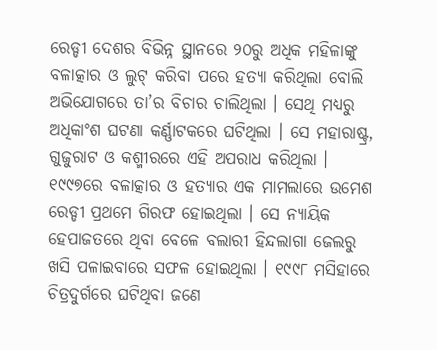ରେଡ୍ଡୀ ଦେଶର ବିଭିନ୍ନ ସ୍ଥାନରେ ୨୦ରୁ ଅଧିକ ମହିଳାଙ୍କୁ ବଳାତ୍କାର ଓ ଲୁଟ୍ କରିବା ପରେ ହତ୍ୟା କରିଥିଲା ବୋଲି ଅଭିଯୋଗରେ ତା’ର ବିଚାର ଚାଲିଥିଲା । ସେଥି ମଧ୍ୟରୁ ଅଧିକାଂଶ ଘଟଣା କର୍ଣ୍ଣାଟକରେ ଘଟିଥିଲା । ସେ ମହାରାଷ୍ଟ୍ର, ଗୁଜୁରାଟ ଓ କଶ୍ମୀରରେ ଏହି ଅପରାଧ କରିଥିଲା । ୧୯୯୭ରେ ବଳାତ୍କାର ଓ ହତ୍ୟାର ଏକ ମାମଲାରେ ଉମେଶ ରେଡ୍ଡୀ ପ୍ରଥମେ ଗିରଫ ହୋଇଥିଲା । ସେ ନ୍ୟାୟିକ ହେପାଜତରେ ଥିବା ବେଳେ ବଲାରୀ ହିନ୍ଦଲାଗା ଜେଲରୁ ଖସି ପଳାଇବାରେ ସଫଳ ହୋଇଥିଲା । ୧୯୯୮ ମସିହାରେ ଚିତ୍ରଦୁର୍ଗରେ ଘଟିଥିବା ଜଣେ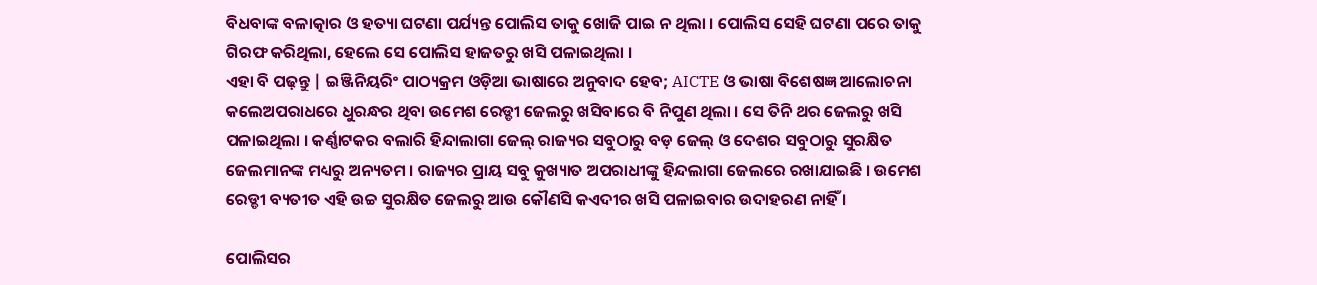ବିଧବାଙ୍କ ବଳାତ୍କାର ଓ ହତ୍ୟା ଘଟଣା ପର୍ଯ୍ୟନ୍ତ ପୋଲିସ ତାକୁ ଖୋଜି ପାଇ ନ ଥିଲା । ପୋଲିସ ସେହି ଘଟଣା ପରେ ତାକୁ ଗିରଫ କରିଥିଲା, ହେଲେ ସେ ପୋଲିସ ହାଜତରୁ ଖସି ପଳାଇଥିଲା ।
ଏହା ବି ପଢ଼ନ୍ତୁ | ଇଞ୍ଜିନିୟରିଂ ପାଠ୍ୟକ୍ରମ ଓଡ଼ିଆ ଭାଷାରେ ଅନୁବାଦ ହେବ; AICTE ଓ ଭାଷା ବିଶେଷଜ୍ଞ ଆଲୋଚନା କଲେଅପରାଧରେ ଧୁରନ୍ଧର ଥିବା ଉମେଶ ରେଡ୍ଡୀ ଜେଲରୁ ଖସିବାରେ ବି ନିପୁଣ ଥିଲା । ସେ ତିନି ଥର ଜେଲରୁ ଖସି ପଳାଇଥିଲା । କର୍ଣ୍ଣାଟକର ବଲାରି ହିନ୍ଦାଲାଗା ଜେଲ୍ ରାଜ୍ୟର ସବୁଠାରୁ ବଡ଼ ଜେଲ୍ ଓ ଦେଶର ସବୁଠାରୁ ସୁରକ୍ଷିତ ଜେଲମାନଙ୍କ ମଧ୍ୟରୁ ଅନ୍ୟତମ । ରାଜ୍ୟର ପ୍ରାୟ ସବୁ କୁଖ୍ୟାତ ଅପରାଧୀଙ୍କୁ ହିନ୍ଦଲାଗା ଜେଲରେ ରଖାଯାଇଛି । ଉମେଶ ରେଡ୍ଡୀ ବ୍ୟତୀତ ଏହି ଉଚ୍ଚ ସୁରକ୍ଷିତ ଜେଲରୁ ଆଉ କୌଣସି କଏଦୀର ଖସି ପଳାଇବାର ଉଦାହରଣ ନାହିଁ ।

ପୋଲିସର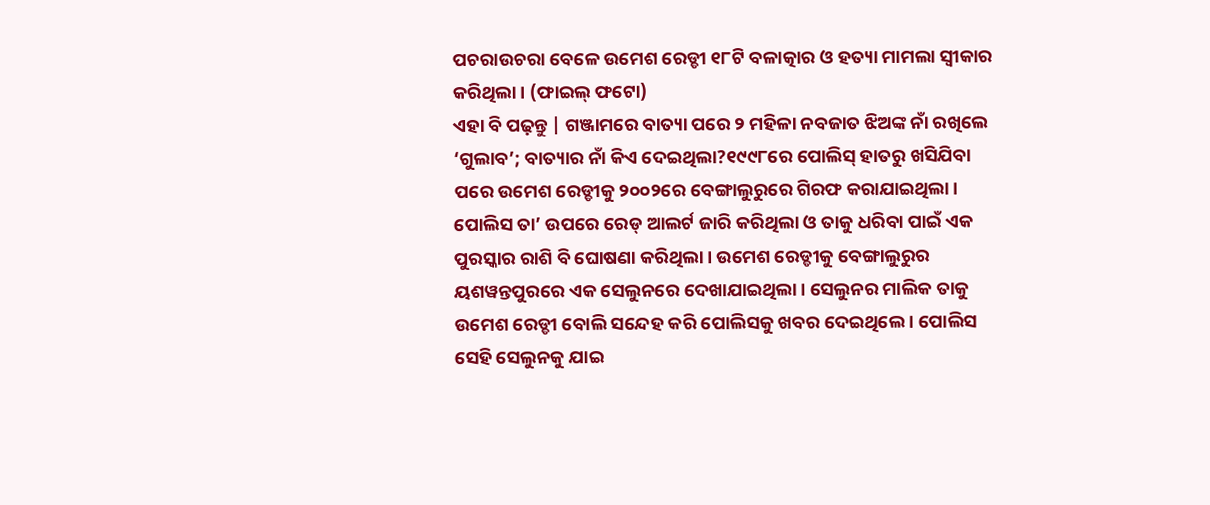ପଚରାଉଚରା ବେଳେ ଉମେଶ ରେଡ୍ଡୀ ୧୮ଟି ବଳାତ୍କାର ଓ ହତ୍ୟା ମାମଲା ସ୍ୱୀକାର କରିଥିଲା । (ଫାଇଲ୍ ଫଟୋ)
ଏହା ବି ପଢ଼ନ୍ତୁ | ଗଞ୍ଜାମରେ ବାତ୍ୟା ପରେ ୨ ମହିଳା ନବଜାତ ଝିଅଙ୍କ ନାଁ ରଖିଲେ ‘ଗୁଲାବ’; ବାତ୍ୟାର ନାଁ କିଏ ଦେଇଥିଲା?୧୯୯୮ରେ ପୋଲିସ୍ ହାତରୁ ଖସିଯିବା ପରେ ଉମେଶ ରେଡ୍ଡୀକୁ ୨୦୦୨ରେ ବେଙ୍ଗାଲୁରୁରେ ଗିରଫ କରାଯାଇଥିଲା। ପୋଲିସ ତା’ ଉପରେ ରେଡ୍ ଆଲର୍ଟ ଜାରି କରିଥିଲା ଓ ତାକୁ ଧରିବା ପାଇଁ ଏକ ପୁରସ୍କାର ରାଶି ବି ଘୋଷଣା କରିଥିଲା। ଉମେଶ ରେଡ୍ଡୀକୁ ବେଙ୍ଗାଲୁରୁର ୟଶୱନ୍ତପୁରରେ ଏକ ସେଲୁନରେ ଦେଖାଯାଇଥିଲା । ସେଲୁନର ମାଲିକ ତାକୁ ଉମେଶ ରେଡ୍ଡୀ ବୋଲି ସନ୍ଦେହ କରି ପୋଲିସକୁ ଖବର ଦେଇଥିଲେ । ପୋଲିସ ସେହି ସେଲୁନକୁ ଯାଇ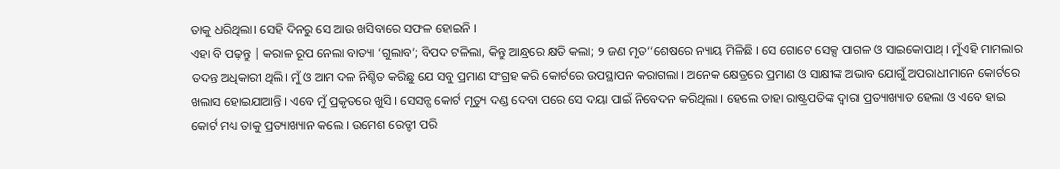ତାକୁ ଧରିଥିଲା। ସେହି ଦିନରୁ ସେ ଆଉ ଖସିବାରେ ସଫଳ ହୋଇନି ।
ଏହା ବି ପଢ଼ନ୍ତୁ | କରାଳ ରୂପ ନେଲା ବାତ୍ୟା ‘ଗୁଲାବ’; ବିପଦ ଟଳିଲା, କିନ୍ତୁ ଆନ୍ଧ୍ରରେ କ୍ଷତି କଲା; ୨ ଜଣ ମୃତ‘‘ଶେଷରେ ନ୍ୟାୟ ମିଳିଛି । ସେ ଗୋଟେ ସେକ୍ସ ପାଗଳ ଓ ସାଇକୋପାଥ୍ । ମୁଁଏହି ମାମଲାର ତଦନ୍ତ ଅଧିକାରୀ ଥିଲି। ମୁଁ ଓ ଆମ ଦଳ ନିଶ୍ଚିତ କରିଛୁ ଯେ ସବୁ ପ୍ରମାଣ ସଂଗ୍ରହ କରି କୋର୍ଟରେ ଉପସ୍ଥାପନ କରାଗଲା । ଅନେକ କ୍ଷେତ୍ରରେ ପ୍ରମାଣ ଓ ସାକ୍ଷୀଙ୍କ ଅଭାବ ଯୋଗୁଁ ଅପରାଧୀମାନେ କୋର୍ଟରେ ଖଲାସ ହୋଇଯାଆନ୍ତି । ଏବେ ମୁଁ ପ୍ରକୃତରେ ଖୁସି । ସେସନ୍ସ କୋର୍ଟ ମୃତ୍ୟୁ ଦଣ୍ଡ ଦେବା ପରେ ସେ ଦୟା ପାଇଁ ନିବେଦନ କରିଥିଲା । ହେଲେ ତାହା ରାଷ୍ଟ୍ରପତିଙ୍କ ଦ୍ୱାରା ପ୍ରତ୍ୟାଖ୍ୟାତ ହେଲା ଓ ଏବେ ହାଇ କୋର୍ଟ ମଧ୍ୟ ତାକୁ ପ୍ରତ୍ୟାଖ୍ୟାନ କଲେ । ଉମେଶ ରେଡ୍ଡୀ ପରି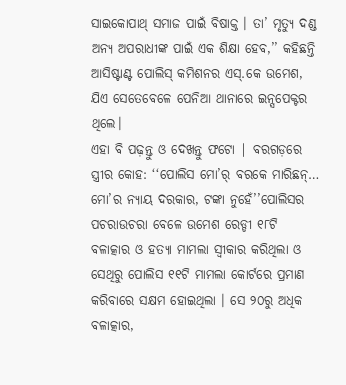ସାଇକୋପାଥ୍ ସମାଜ ପାଇଁ ବିଷାକ୍ତ । ତା’ ମୃତ୍ୟୁ ଦଣ୍ଡ ଅନ୍ୟ ଅପରାଧୀଙ୍କ ପାଇଁ ଏକ ଶିକ୍ଷା ହେବ,’’ କହିଛନ୍ତି ଆସିଷ୍ଟାଣ୍ଟ ପୋଲିସ୍ କମିଶନର ଏସ୍.କେ ଉମେଶ, ଯିଏ ସେତେବେଳେ ପେନିଆ ଥାନାରେ ଇନ୍ସପେକ୍ଟର ଥିଲେ।
ଏହା ବି ପଢ଼ନ୍ତୁ ଓ ଦେଖନ୍ତୁ ଫଟୋ | ବରଗଡ଼ରେ ସ୍ତ୍ରୀର କୋହ: ‘‘ପୋଲିସ ମୋ’ର୍ ବରକେ ମାରିଛନ୍… ମୋ’ର ନ୍ୟାୟ ଦରକାର, ଟଙ୍କା ନୁହେଁ’’ପୋଲିସର ପଚରାଉଚରା ବେଳେ ଉମେଶ ରେଡ୍ଡୀ ୧୮ଟି ବଳାତ୍କାର ଓ ହତ୍ୟା ମାମଲା ସ୍ୱୀକାର କରିଥିଲା ଓ ସେଥିରୁ ପୋଲିସ ୧୧ଟି ମାମଲା କୋର୍ଟରେ ପ୍ରମାଣ କରିବାରେ ସକ୍ଷମ ହୋଇଥିଲା । ସେ ୨୦ରୁ ଅଧିକ ବଳାତ୍କାର,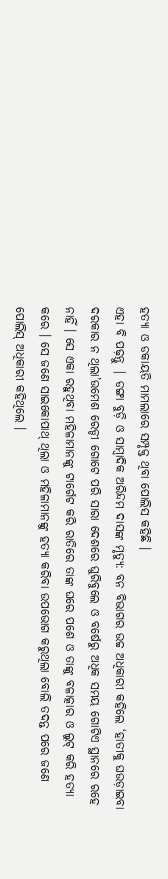ହତ୍ୟା ଓ ଡକାୟତି ମାମଲାରେ ସମ୍ପୃକ୍ତ ଥିବା ପୋଲିସ କହିଛି ।
ଏହା ବି ପଢ଼ନ୍ତୁ | ଡଙ୍ଗା ବୁଡ଼ି ଓ ସାମ୍ବାଦିକ ଅରିନ୍ଦମ ଦାସଙ୍କ ମୃତ୍ୟୁ: ବନ ବିଭାଗର ଉଚ୍ଚ ଅଧିକାରୀ କହିଲେ ‘ହାତୀକୁ ଘଉଡ଼ାଇବା ଦରକାର ନ ଥିଲା’ଉମେଶ ରେଡ୍ଡୀ ଗୋଟେ ପରି ସାରା ଦେଶରେ ଘୁରିବୁଲେ ଓ ବର୍ଷେରୁ ଅଧିକ ସମୟ ଗୋଟିଏ ସ୍ଥାନରେ ରହେ ନାହିଁ । ସେ ଏକା ରହୁଥିବା ମହିଳାମାନଙ୍କୁ ଟାର୍ଗେଟ କରି ରାତିରେ ତାଙ୍କ ଘରେ ପଶେ ଓ ତାଙ୍କୁ ବଳାତ୍କାର ଓ ଲୁଟ୍ କରି ହତ୍ୟା କରେ । ସେ ଜଣେ ସାଇକୋପାଥ୍ ଥିଲା ଓ ମହିଳାମାନଙ୍କୁ ହତ୍ୟା କରିବା ଉପଭୋଗ କରୁଥିଲା ବୋଲି ତଦନ୍ତ ପରେ ଜଣେ ପୋଲିସ୍ ଅଧିକାରୀ କହିଥିଲେ ।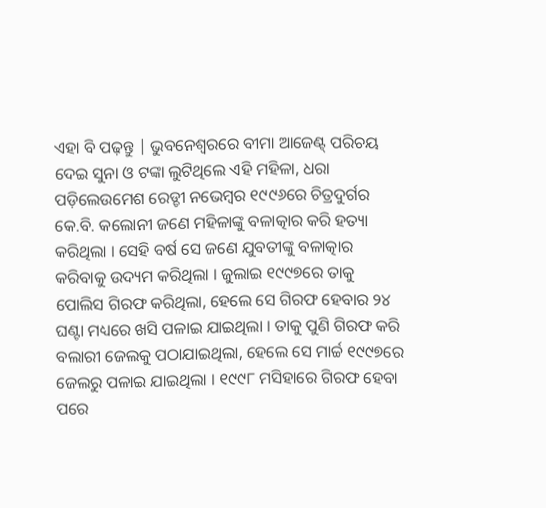ଏହା ବି ପଢ଼ନ୍ତୁ | ଭୁବନେଶ୍ୱରରେ ବୀମା ଆଜେଣ୍ଟ୍ ପରିଚୟ ଦେଇ ସୁନା ଓ ଟଙ୍କା ଲୁଟିଥିଲେ ଏହି ମହିଳା, ଧରା ପଡ଼ିଲେଉମେଶ ରେଡ୍ଡୀ ନଭେମ୍ବର ୧୯୯୬ରେ ଚିତ୍ରଦୁର୍ଗର କେ.ବି. କଲୋନୀ ଜଣେ ମହିଳାଙ୍କୁ ବଳାତ୍କାର କରି ହତ୍ୟା କରିଥିଲା । ସେହି ବର୍ଷ ସେ ଜଣେ ଯୁବତୀଙ୍କୁ ବଳାତ୍କାର କରିବାକୁ ଉଦ୍ୟମ କରିଥିଲା । ଜୁଲାଇ ୧୯୯୭ରେ ତାକୁ ପୋଲିସ ଗିରଫ କରିଥିଲା, ହେଲେ ସେ ଗିରଫ ହେବାର ୨୪ ଘଣ୍ଟା ମଧ୍ୟରେ ଖସି ପଳାଇ ଯାଇଥିଲା । ତାକୁ ପୁଣି ଗିରଫ କରି ବଲାରୀ ଜେଲକୁ ପଠାଯାଇଥିଲା, ହେଲେ ସେ ମାର୍ଚ୍ଚ ୧୯୯୭ରେ ଜେଲରୁ ପଳାଇ ଯାଇଥିଲା । ୧୯୯୮ ମସିହାରେ ଗିରଫ ହେବା ପରେ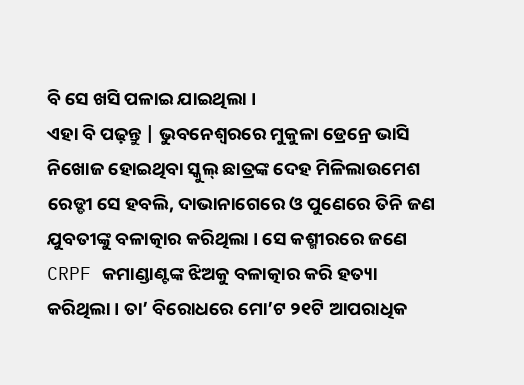ବି ସେ ଖସି ପଳାଇ ଯାଇଥିଲା ।
ଏହା ବି ପଢ଼ନ୍ତୁ | ଭୁବନେଶ୍ୱରରେ ମୁକୁଳା ଡ୍ରେନ୍ରେ ଭାସି ନିଖୋଜ ହୋଇଥିବା ସ୍କୁଲ୍ ଛାତ୍ରଙ୍କ ଦେହ ମିଳିଲାଉମେଶ ରେଡ୍ଡୀ ସେ ହବଲି, ଦାଭାନାଗେରେ ଓ ପୁଣେରେ ତିନି ଜଣ ଯୁବତୀଙ୍କୁ ବଳାତ୍କାର କରିଥିଲା । ସେ କଶ୍ମୀରରେ ଜଣେ CRPF କମାଣ୍ଡାଣ୍ଟଙ୍କ ଝିଅକୁ ବଳାତ୍କାର କରି ହତ୍ୟା କରିଥିଲା । ତା’ ବିରୋଧରେ ମୋ’ଟ ୨୧ଟି ଆପରାଧିକ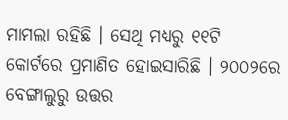ମାମଲା ରହିଛି । ସେଥି ମଧ୍ୟରୁ ୧୧ଟି କୋର୍ଟରେ ପ୍ରମାଣିତ ହୋଇସାରିଛି । ୨୦୦୨ରେ ବେଙ୍ଗାଲୁରୁ ଉତ୍ତର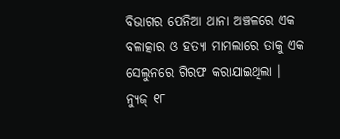ବିଭାଗର ପେନିଆ ଥାନା ଅଞ୍ଚଳରେ ଏକ ବଳାତ୍କାର ଓ ହତ୍ୟା ମାମଲାରେ ତାକୁ ଏକ ସେଲୁନରେ ଗିରଫ କରାଯାଇଥିଲା ।
ନ୍ୟୁଜ୍ ୧୮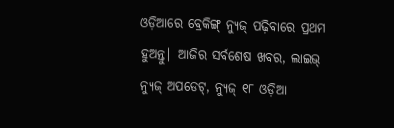ଓଡ଼ିଆରେ ବ୍ରେକିଙ୍ଗ୍ ନ୍ୟୁଜ୍ ପଢ଼ିବାରେ ପ୍ରଥମ ହୁଅନ୍ତୁ| ଆଜିର ସର୍ବଶେଷ ଖବର, ଲାଇଭ୍ ନ୍ୟୁଜ୍ ଅପଡେଟ୍, ନ୍ୟୁଜ୍ ୧୮ ଓଡ଼ିଆ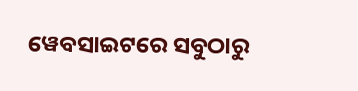ୱେବସାଇଟରେ ସବୁଠାରୁ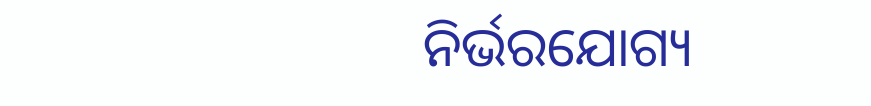ନିର୍ଭରଯୋଗ୍ୟ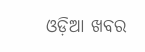ଓଡ଼ିଆ ଖବର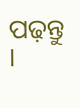ପଢ଼ନ୍ତୁ ।